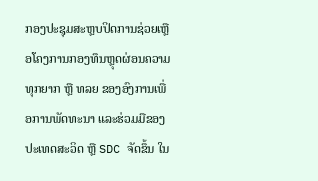ກອງປະຊຸມສະຫຼບປິດການຊ່ວຍເຫຼືອໂຄງການກອງທຶນຫຼຸດຜ່ອນຄວາມທຸກຍາກ ຫຼື ທລຍ ຂອງອົງການເພື່ອການພັດທະນາ ແລະຮ່ວມມືຂອງປະເທດສະວິດ ຫຼື SDC ຈັດຂຶ້ນ ໃນ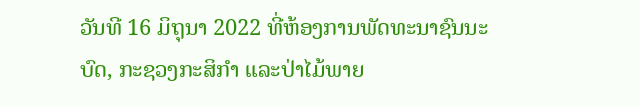ວັນທີ 16 ມິຖຸນາ 2022 ທີ່ຫ້ອງການພັດທະນາຊົນນະບົດ, ກະຊວງກະສິກໍາ ແລະປ່າໄມ້ພາຍ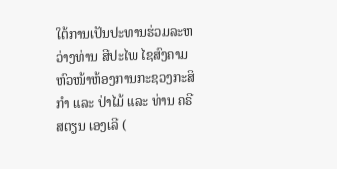ໃຕ້ການເປັນປະທານຮ່ວມລະຫວ່າງທ່ານ ສີປະໄພ ໄຊສົງຄາມ ຫົວໜ້າຫ້ອງການກະຊວງກະສິກໍາ ແລະ ປ່າໄມ້ ແລະ ທ່ານ ຄຣີສຕຽນ ເອງເລີ (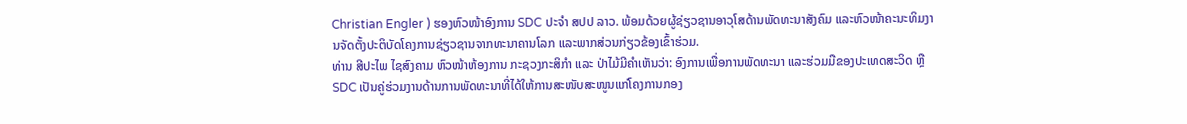Christian Engler ) ຮອງຫົວໜ້າອົງການ SDC ປະຈໍາ ສປປ ລາວ. ພ້ອມດ້ວຍຜູ້ຊ່ຽວຊານອາວຸໂສດ້ານພັດທະນາສັງຄົມ ແລະຫົວໜ້າຄະນະທິມງານຈັດຕັ້ງປະຕິບັດໂຄງການຊ່ຽວຊານຈາກທະນາຄານໂລກ ແລະພາກສ່ວນກ່ຽວຂ້ອງເຂົ້າຮ່ວມ.
ທ່ານ ສີປະໄພ ໄຊສົງຄາມ ຫົວໜ້າຫ້ອງການ ກະຊວງກະສິກໍາ ແລະ ປ່າໄມ້ມີຄໍາເຫັນວ່າ: ອົງການເພື່ອການພັດທະນາ ແລະຮ່ວມມືຂອງປະເທດສະວິດ ຫຼື SDC ເປັນຄູ່ຮ່ວມງານດ້ານການພັດທະນາທີ່ໄດ້ໃຫ້ການສະໜັບສະໜູນແກ່ໂຄງການກອງ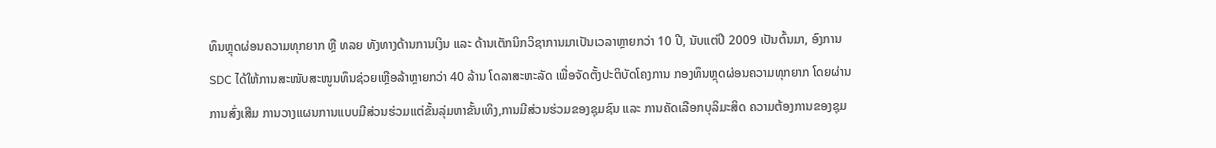ທຶນຫຼຸດຜ່ອນຄວາມທຸກຍາກ ຫຼື ທລຍ ທັງທາງດ້ານການເງິນ ແລະ ດ້ານເຕັກນິກວິຊາການມາເປັນເວລາຫຼາຍກວ່າ 10 ປີ, ນັບແຕ່ປີ 2009 ເປັນຕົ້ນມາ, ອົງການ SDC ໄດ້ໃຫ້ການສະໜັບສະໜູນທຶນຊ່ວຍເຫຼືອລ້າຫຼາຍກວ່າ 40 ລ້ານ ໂດລາສະຫະລັດ ເພື່ອຈັດຕັ້ງປະຕິບັດໂຄງການ ກອງທຶນຫຼຸດຜ່ອນຄວາມທຸກຍາກ ໂດຍຜ່ານການສົ່ງເສີມ ການວາງແຜນການແບບມີສ່ວນຮ່ວມແຕ່ຂັ້ນລຸ່ມຫາຂັ້ນເທິງ,ການມີສ່ວນຮ່ວມຂອງຊຸມຊົນ ແລະ ການຄັດເລືອກບຸລິມະສິດ ຄວາມຕ້ອງການຂອງຊຸມ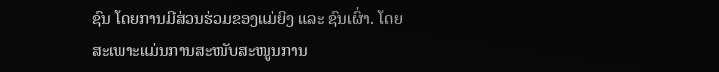ຊົນ ໂດຍການມີສ່ວນຮ່ວມຂອງແມ່ຍິງ ແລະ ຊົນເຜົ່າ. ໂດຍສະເພາະແມ່ນການສະໜັບສະໜູນການ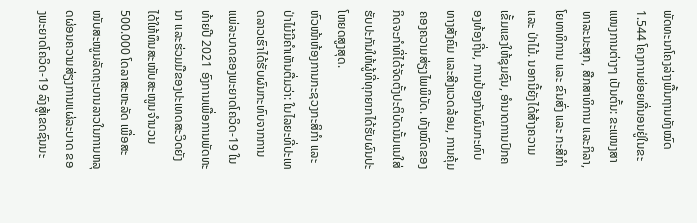ພັດທະນາໂຄງລ່າງພື້ນຖານທັງໝົດ 1.544 ໂຄງການຍ່ອຍທີ່ນອນຢູ່ໃນຂະແໜງການຕ່າງໆ ເປັນຕົ້ນ: ຂະແໜງສາທາລະນະສຸກ, ສືກສາທິການ ແລະກິລາ, ໂຍທາທິການ ແລະ ຂົນສົ່ງ ແລະ ກະສີກຳ ແລະ ປ່າໄມ້. ນອກນີ້ຍັງໄດ້ສ້າງຄວາມ ເຂັ້ມແຂງໃຫ້ຊຸມຊົນ, ອໍານາດການປົກຄອງທ້ອງຖີ່ນ, ການປ້ອງກັນຜົນກະທົບທາງສັງຄົມ ແລະສີງແວດລ້ອມ, ການຄຸ້ມຄອງຄວາມສ່ຽງໄພພິບັດ. ທັງໝົດຂອງກິດຈະກຳທີ່ໄດ້ຈັດຕັ້ງປະຕິບັດນັ້ນແນໃສ່ຮັບປະກັນໃຫ້ຜູ້ທີ່ທຸກຍາກໄດ້ຮັບຜົນປະໂຫຍດສູງສຸດ.
ຫົວໜ້າຫ້ອງການກະຊວງກະສິກໍາ ແລະ ປ່າໄມ້ມີຄໍາເຫັນຕື່ມວ່າ: ໃນໄລຍະທີ່ປະເທດລາວເຮົາໄດ້ຮັບຜົນກະທົບຈາກການແພ່ລະບາດຂອງພະຍາດໂຄວິດ-19 ໃນທ້າຍປີ 2021 ອົງການເພື່ອການພັດທະນາ ແລະຮ່ວມມືຂອງປະເທດສະວິດຍັງໄດ້ໃຫ້ທຶນສະໜັບສະໜູນຈຳນວນ 500.000 ໂດລາສະຫະລັດ ເພື່ອສະໜັບສະໜູນລັດຖະບານລາວໃນການຫລຸດຜ່ອນຄວາມສ່ຽງການແຜ່ລະບາດ ຂອງພະຍາດໂຄວິດ-19 ລົງສູ້ເຂດຊົນນະ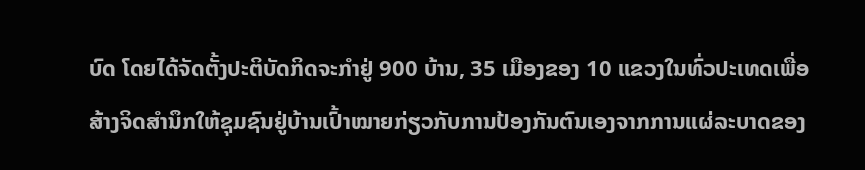ບົດ ໂດຍໄດ້ຈັດຕັ້ງປະຕິບັດກິດຈະກຳຢູ່ 900 ບ້ານ, 35 ເມືອງຂອງ 10 ແຂວງໃນທົ່ວປະເທດເພື່ອສ້າງຈິດສໍານຶກໃຫ້ຊຸມຊົນຢູ່ບ້ານເປົ້າໝາຍກ່ຽວກັບການປ້ອງກັນຕົນເອງຈາກການແຜ່ລະບາດຂອງ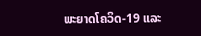ພະຍາດໂຄວິດ-19 ແລະ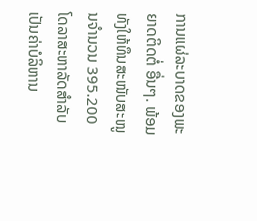ການແຜ່ລະບາດຂອງພະຍາດຕິດຕໍ່ ອື່ນໆ. ພ້ອມທັງໃຫ້ທຶນສະໜັບສະໜູນຈຳນວນ 395.200 ໂດລາສະຫາລັດສຳລັບເປັນຄ່າບໍລິຫານ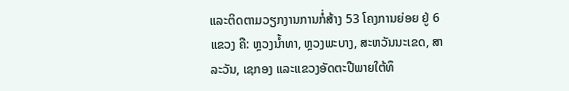ແລະຕິດຕາມວຽກງານການກໍ່ສ້າງ 53 ໂຄງການຍ່ອຍ ຢູ່ 6 ແຂວງ ຄື: ຫຼວງນໍ້າທາ, ຫຼວງພະບາງ, ສະຫວັນນະເຂດ, ສາລະວັນ, ເຊກອງ ແລະແຂວງອັດຕະປືພາຍໃຕ້ທຶ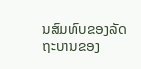ນສົມທົບຂອງລັດຖະບານຂອງ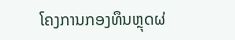ໂຄງການກອງທຶນຫຼຸດຜ່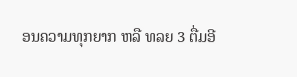ອນຄວາມທຸກຍາກ ຫລື ທລຍ 3 ຕື່ມອີ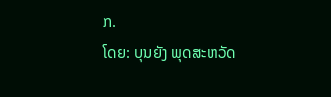ກ.
ໂດຍ: ບຸນຍັງ ພຸດສະຫວັດ